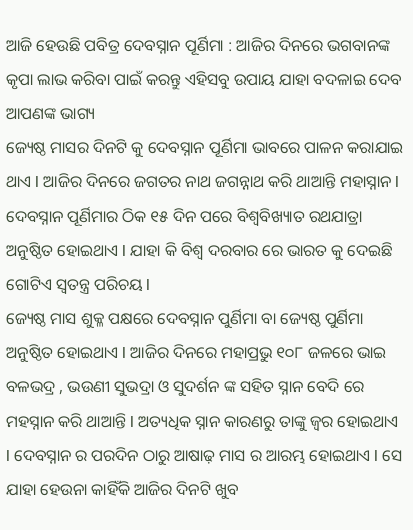ଆଜି ହେଉଛି ପବିତ୍ର ଦେବସ୍ନାନ ପୂର୍ଣିମା : ଆଜିର ଦିନରେ ଭଗବାନଙ୍କ କୃପା ଲାଭ କରିବା ପାଇଁ କରନ୍ତୁ ଏହିସବୁ ଉପାୟ ଯାହା ବଦଳାଇ ଦେବ ଆପଣଙ୍କ ଭାଗ୍ୟ
ଜ୍ୟେଷ୍ଠ ମାସର ଦିନଟି କୁ ଦେବସ୍ନାନ ପୂର୍ଣିମା ଭାବରେ ପାଳନ କରାଯାଇ ଥାଏ l ଆଜିର ଦିନରେ ଜଗତର ନାଥ ଜଗନ୍ନାଥ କରି ଥାଆନ୍ତି ମହାସ୍ନାନ l ଦେବସ୍ନାନ ପୂର୍ଣିମାର ଠିକ ୧୫ ଦିନ ପରେ ବିଶ୍ୱବିଖ୍ୟାତ ରଥଯାତ୍ରା ଅନୁଷ୍ଠିତ ହୋଇଥାଏ l ଯାହା କି ବିଶ୍ୱ ଦରବାର ରେ ଭାରତ କୁ ଦେଇଛି ଗୋଟିଏ ସ୍ୱତନ୍ତ୍ର ପରିଚୟ l
ଜ୍ୟେଷ୍ଠ ମାସ ଶୁକ୍ଳ ପକ୍ଷରେ ଦେବସ୍ନାନ ପୁର୍ଣିମା ବା ଜ୍ୟେଷ୍ଠ ପୁର୍ଣିମା ଅନୁଷ୍ଠିତ ହୋଇଥାଏ l ଆଜିର ଦିନରେ ମହାପ୍ରଭୁ ୧୦୮ ଜଳରେ ଭାଇ ବଳଭଦ୍ର , ଭଉଣୀ ସୁଭଦ୍ରା ଓ ସୁଦର୍ଶନ ଙ୍କ ସହିତ ସ୍ନାନ ବେଦି ରେ ମହସ୍ନାନ କରି ଥାଆନ୍ତି l ଅତ୍ୟଧିକ ସ୍ନାନ କାରଣରୁ ତାଙ୍କୁ ଜ୍ୱର ହୋଇଥାଏ l ଦେବସ୍ନାନ ର ପରଦିନ ଠାରୁ ଆଷାଢ଼ ମାସ ର ଆରମ୍ଭ ହୋଇଥାଏ l ସେ ଯାହା ହେଉନା କାହିଁକି ଆଜିର ଦିନଟି ଖୁବ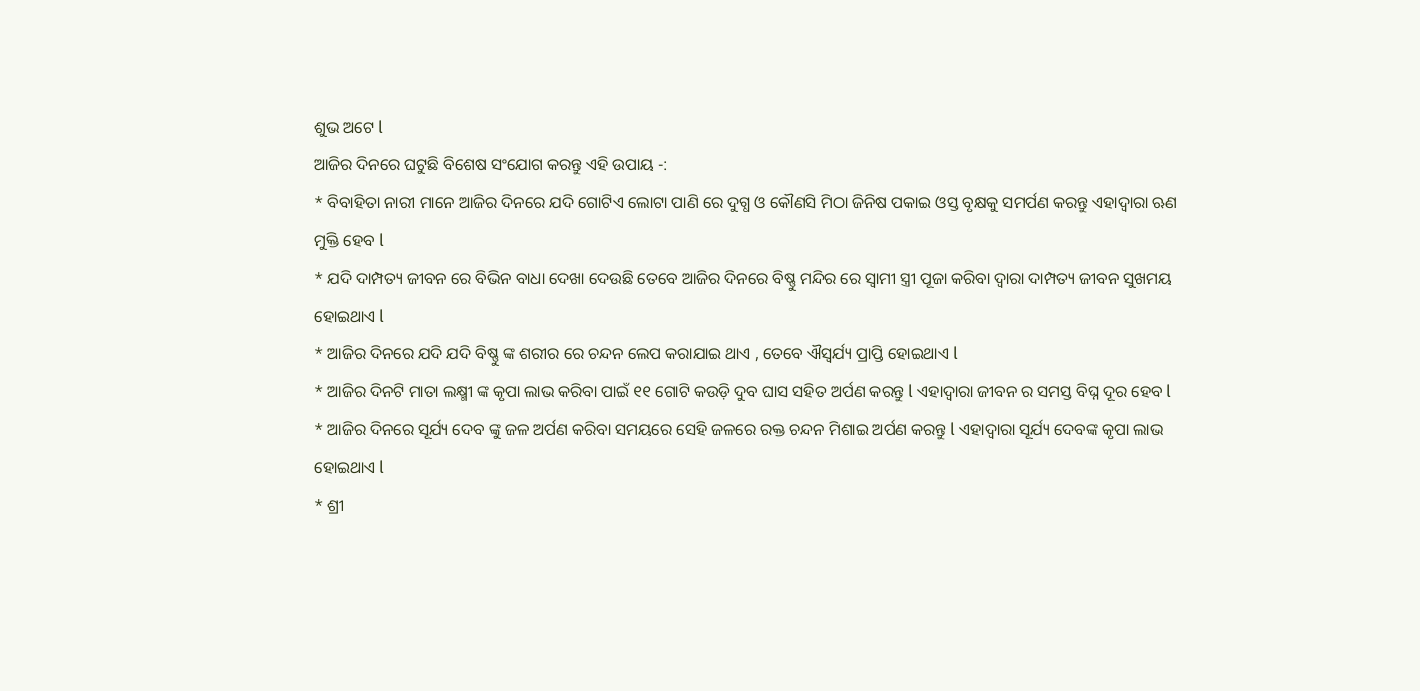ଶୁଭ ଅଟେ l
ଆଜିର ଦିନରେ ଘଟୁଛି ବିଶେଷ ସଂଯୋଗ କରନ୍ତୁ ଏହି ଉପାୟ -:
* ବିବାହିତା ନାରୀ ମାନେ ଆଜିର ଦିନରେ ଯଦି ଗୋଟିଏ ଲୋଟା ପାଣି ରେ ଦୁଗ୍ଧ ଓ କୌଣସି ମିଠା ଜିନିଷ ପକାଇ ଓସ୍ତ ବୃକ୍ଷକୁ ସମର୍ପଣ କରନ୍ତୁ ଏହାଦ୍ୱାରା ଋଣ ମୁକ୍ତି ହେବ l
* ଯଦି ଦାମ୍ପତ୍ୟ ଜୀବନ ରେ ବିଭିନ ବାଧା ଦେଖା ଦେଉଛି ତେବେ ଆଜିର ଦିନରେ ବିଷ୍ଣୁ ମନ୍ଦିର ରେ ସ୍ୱାମୀ ସ୍ତ୍ରୀ ପୂଜା କରିବା ଦ୍ୱାରା ଦାମ୍ପତ୍ୟ ଜୀବନ ସୁଖମୟ ହୋଇଥାଏ l
* ଆଜିର ଦିନରେ ଯଦି ଯଦି ବିଷ୍ଣୁ ଙ୍କ ଶରୀର ରେ ଚନ୍ଦନ ଲେପ କରାଯାଇ ଥାଏ , ତେବେ ଐସ୍ୱର୍ଯ୍ୟ ପ୍ରାପ୍ତି ହୋଇଥାଏ l
* ଆଜିର ଦିନଟି ମାତା ଲକ୍ଷ୍ମୀ ଙ୍କ କୃପା ଲାଭ କରିବା ପାଇଁ ୧୧ ଗୋଟି କଉଡ଼ି ଦୁବ ଘାସ ସହିତ ଅର୍ପଣ କରନ୍ତୁ l ଏହାଦ୍ୱାରା ଜୀବନ ର ସମସ୍ତ ବିଘ୍ନ ଦୂର ହେବ l
* ଆଜିର ଦିନରେ ସୂର୍ଯ୍ୟ ଦେବ ଙ୍କୁ ଜଳ ଅର୍ପଣ କରିବା ସମୟରେ ସେହି ଜଳରେ ରକ୍ତ ଚନ୍ଦନ ମିଶାଇ ଅର୍ପଣ କରନ୍ତୁ l ଏହାଦ୍ୱାରା ସୂର୍ଯ୍ୟ ଦେବଙ୍କ କୃପା ଲାଭ ହୋଇଥାଏ l
* ଶ୍ରୀ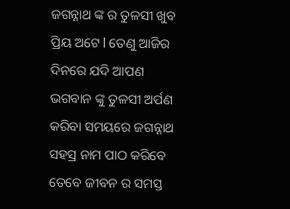ଜଗନ୍ନାଥ ଙ୍କ ର ତୁଳସୀ ଖୁବ ପ୍ରିୟ ଅଟେ l ତେଣୁ ଆଜିର ଦିନରେ ଯଦି ଆପଣ ଭଗବାନ ଙ୍କୁ ତୁଳସୀ ଅର୍ପଣ କରିବା ସମୟରେ ଜଗନ୍ନାଥ ସହସ୍ର ନାମ ପାଠ କରିବେ ତେବେ ଜୀବନ ର ସମସ୍ତ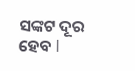ସଙ୍କଟ ଦୂର ହେବ l